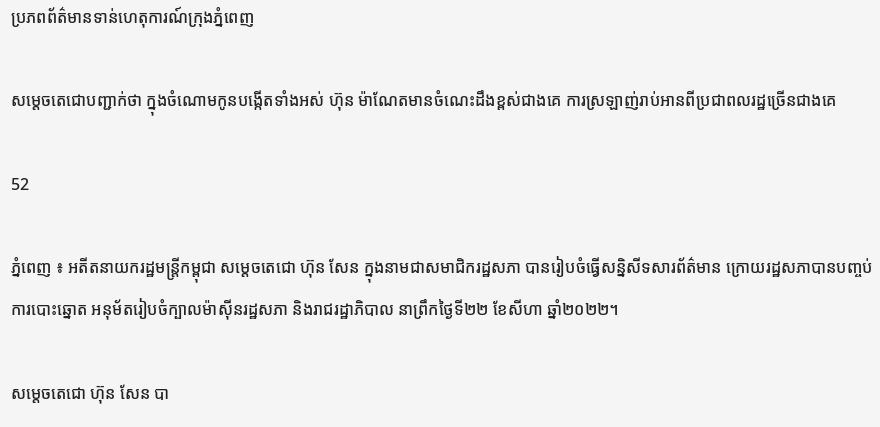ប្រភពព័ត៌មានទាន់ហេតុការណ៍ក្រុងភ្នំពេញ

សម្តេចតេជោបញ្ជាក់ថា ក្នុងចំណោមកូនបង្កើតទាំងអស់ ហ៊ុន ម៉ាណែតមានចំណេះដឹងខ្ពស់ជាងគេ ការស្រឡាញ់រាប់អានពីប្រជាពលរដ្ឋច្រើនជាងគេ

52

ភ្នំពេញ ៖ អតីតនាយករដ្ឋមន្រ្តីកម្ពុជា សម្តេចតេជោ ហ៊ុន សែន ក្នុងនាមជាសមាជិករដ្ឋសភា បានរៀបចំធ្វើសន្និសីទសារព័ត៌មាន ក្រោយរដ្ឋសភាបានបញ្ចប់ការបោះឆ្នោត អនុម័តរៀបចំក្បាលម៉ាស៊ីនរដ្ឋសភា និងរាជរដ្ឋាភិបាល នាព្រឹកថ្ងៃទី២២ ខែសីហា ឆ្នាំ២០២២។

សម្តេចតេជោ ហ៊ុន សែន បា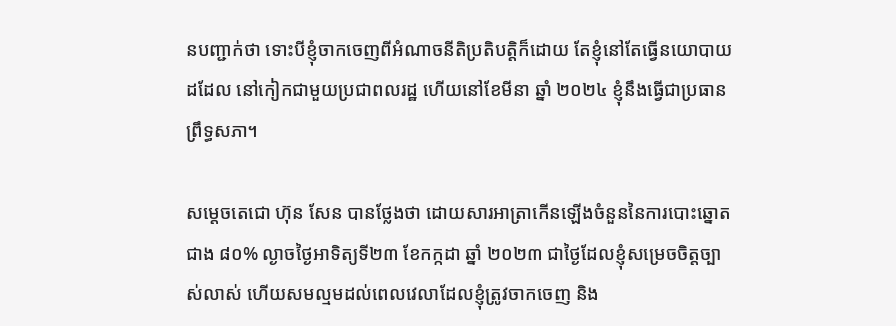នបញ្ជាក់ថា ទោះបីខ្ញុំចាកចេញពីអំណាចនីតិប្រតិបត្តិក៏ដោយ តែខ្ញុំនៅតែធ្វើនយោបាយដដែល នៅកៀកជាមួយប្រជាពលរដ្ឋ ហើយនៅខែមីនា ឆ្នាំ ២០២៤ ខ្ញុំនឹងធ្វើជាប្រធានព្រឹទ្ធសភា។

សម្តេចតេជោ ហ៊ុន សែន បានថ្លែងថា ដោយសារអាត្រាកើនឡើងចំនួននៃការបោះឆ្នោត ជាង ៨០% ល្ងាចថ្ងៃអាទិត្យទី២៣ ខែកក្កដា ឆ្នាំ ២០២៣ ជាថ្ងៃដែលខ្ញុំសម្រេចចិត្តច្បាស់លាស់ ហើយសមល្មមដល់ពេលវេលាដែលខ្ញុំត្រូវចាកចេញ និង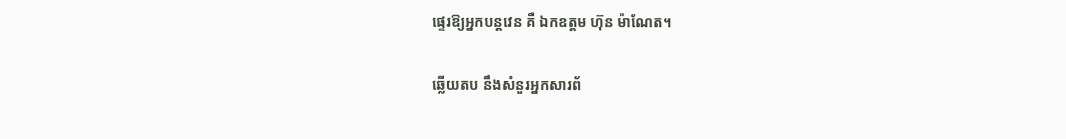ផ្ទេរឱ្យអ្នកបន្តវេន គឺ ឯកឧត្តម ហ៊ុន ម៉ាណែត។

ឆ្លើយតប នឹងសំនួរអ្នកសារព័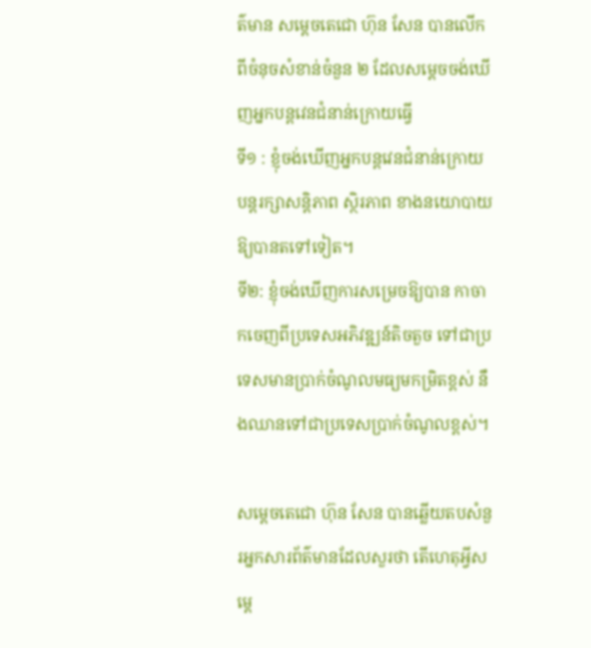ត៌មាន សម្តេចតេជោ ហ៊ុន សែន បានលើកពីចំនុចសំខាន់ចំនួន ២ ដែលសម្តេចចង់ឃើញអ្នកបន្តវេនជំនាន់ក្រោយធ្វើ
ទី១ : ខ្ញុំចង់ឃើញអ្នកបន្តវេនជំនាន់ក្រោយ បន្តរក្សាសន្តិភាព ស្ថិរភាព ខាងនយោបាយឱ្យបានតទៅទៀត។
ទី២: ខ្ញុំចង់ឃើញការសម្រេចឱ្យបាន កាចាកចេញពីប្រទេសអភិវឌ្ឍន៍តិចតួច ទៅជាប្រទេសមានប្រាក់ចំណូលមធ្យមកម្រិតខ្ពស់ នឹងឈានទៅជាប្រទេសប្រាក់ចំណូលខ្ពស់។

សម្តេចតេជោ ហ៊ុន សែន បានឆ្លើយតបសំនួរអ្នកសារព័ត៌មានដែលសួរថា តើហេតុអ្វីសម្តេ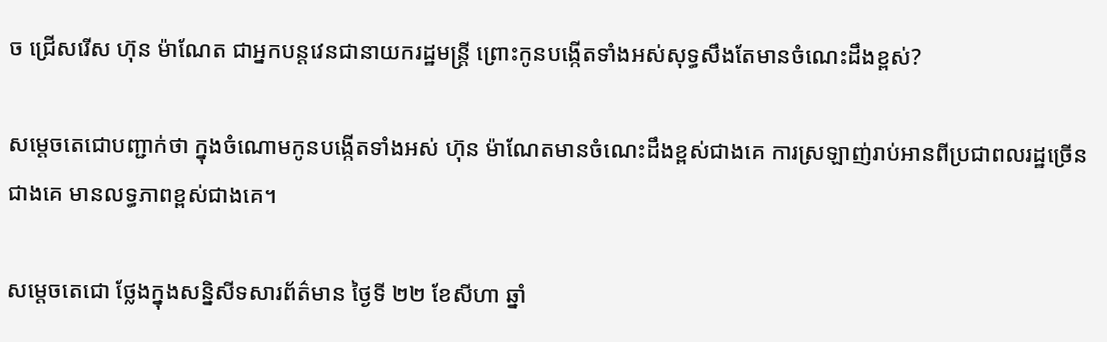ច ជ្រើសរើស ហ៊ុន ម៉ាណែត ជាអ្នកបន្តវេនជានាយករដ្ឋមន្ត្រី ព្រោះកូនបង្កើតទាំងអស់សុទ្ធសឹងតែមានចំណេះដឹងខ្ពស់?

សម្តេចតេជោបញ្ជាក់ថា ក្នុងចំណោមកូនបង្កើតទាំងអស់ ហ៊ុន ម៉ាណែតមានចំណេះដឹងខ្ពស់ជាងគេ ការស្រឡាញ់រាប់អានពីប្រជាពលរដ្ឋច្រើនជាងគេ មានលទ្ធភាពខ្ពស់ជាងគេ។

សម្តេចតេជោ ថ្លែងក្នុងសន្និសីទសារព័ត៌មាន ថ្ងៃទី ២២ ខែសីហា ឆ្នាំ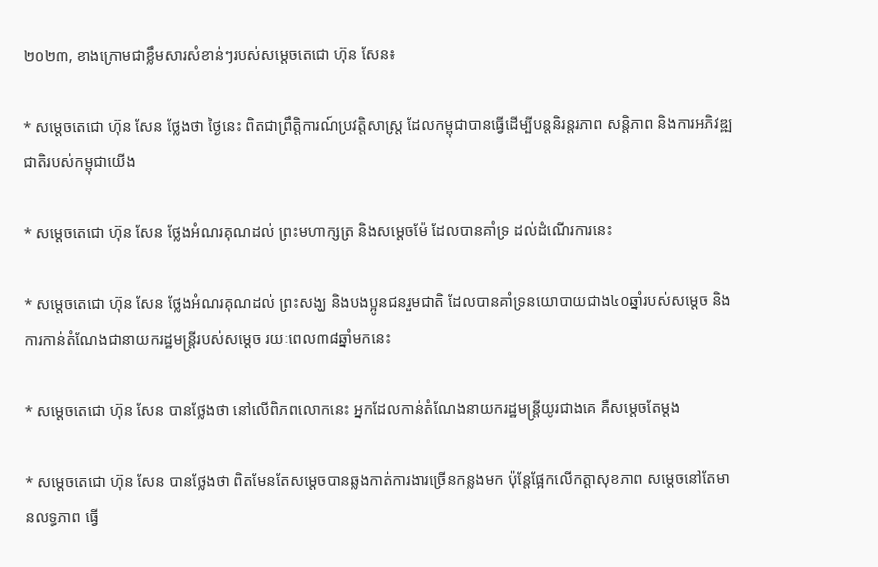២០២៣, ខាងក្រោមជាខ្លឹមសារសំខាន់ៗរបស់សម្តេចតេជោ ហ៊ុន សែន៖

* សម្តេចតេជោ ហ៊ុន សែន ថ្លែងថា ថ្ងៃនេះ ពិតជាព្រឹត្តិការណ៍ប្រវត្តិសាស្រ្ត ដែលកម្ពុជាបានធ្វើដើម្បីបន្តនិរន្តរភាព សន្តិភាព និងការអភិវឌ្ឍជាតិរបស់កម្ពុជាយើង

* សម្តេចតេជោ ហ៊ុន សែន ថ្លែងអំណរគុណដល់ ព្រះមហាក្សត្រ និងសម្តេចម៉ែ ដែលបានគាំទ្រ ដល់ដំណើរការនេះ

* សម្តេចតេជោ ហ៊ុន សែន ថ្លែងអំណរគុណដល់ ព្រះសង្ឃ និងបងប្អូនជនរួមជាតិ ដែលបានគាំទ្រនយោបាយជាង៤០ឆ្នាំរបស់សម្តេច និងការកាន់តំណែងជានាយករដ្ឋមន្ត្រីរបស់សម្តេច រយៈពេល៣៨ឆ្នាំមកនេះ

* សម្តេចតេជោ ហ៊ុន សែន បានថ្លែងថា នៅលើពិភពលោកនេះ អ្នកដែលកាន់តំណែងនាយករដ្ឋមន្ត្រីយូរជាងគេ គឺសម្តេចតែម្តង

* សម្តេចតេជោ ហ៊ុន សែន បានថ្លែងថា ពិតមែនតែសម្តេចបានឆ្លងកាត់ការងារច្រើនកន្លងមក ប៉ុន្តែផ្អែកលើកត្តាសុខភាព សម្តេចនៅតែមានលទ្ធភាព ធ្វើ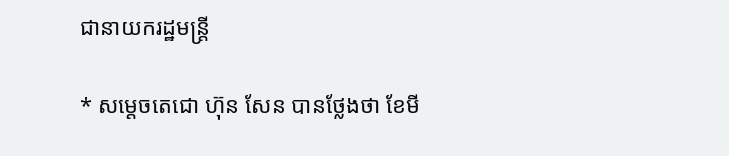ជានាយករដ្ឋមន្ត្រី

* សម្តេចតេជោ ហ៊ុន សែន បានថ្លែងថា ខែមី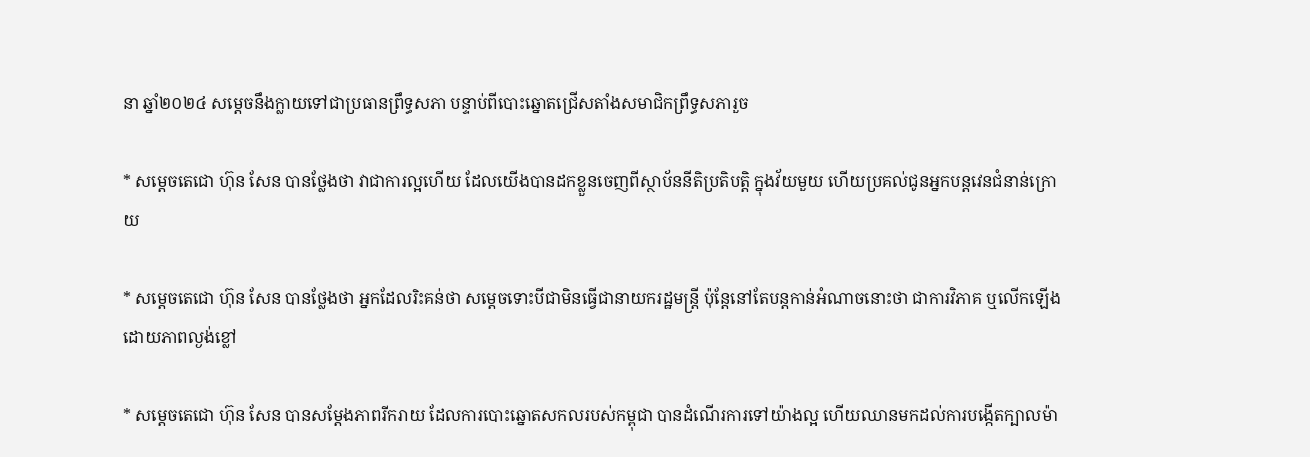នា ឆ្នាំ២០២៤ សម្តេចនឹងក្លាយទៅជាប្រធានព្រឹទ្ធសភា បន្ទាប់ពីបោះឆ្នោតជ្រើសតាំងសមាជិកព្រឹទ្ធសភារួច

* សម្តេចតេជោ ហ៊ុន សែន បានថ្លែងថា វាជាការល្អហើយ ដែលយើងបានដកខ្លួនចេញពីស្ថាប័ននីតិប្រតិបត្តិ ក្នុងវ័យមួយ ហើយប្រគល់ជូនអ្នកបន្តវេនជំនាន់ក្រោយ

* សម្តេចតេជោ ហ៊ុន សែន បានថ្លែងថា អ្នកដែលរិះគន់ថា សម្តេចទោះបីជាមិនធ្វើជានាយករដ្ឋមន្ត្រី ប៉ុន្តែនៅតែបន្តកាន់អំណាចនោះថា ជាការវិភាគ ឬលើកឡើងដោយភាពល្ងង់ខ្លៅ

* សម្តេចតេជោ ហ៊ុន សែន បានសម្តែងភាពរីករាយ ដែលការបោះឆ្នោតសកលរបស់កម្ពុជា បានដំណើរការទៅយ៉ាងល្អ ហើយឈានមកដល់ការបង្កើតក្បាលម៉ា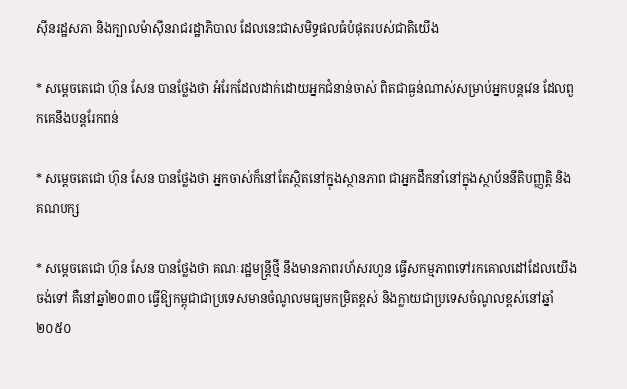ស៊ីនរដ្ឋសភា និងក្បាលម៉ាស៊ីនរាជរដ្ឋាភិបាល ដែលនេះជាសមិទ្ធផលធំបំផុតរបស់ជាតិយើង

* សម្តេចតេជោ ហ៊ុន សែន បានថ្លែងថា អំរែកដែលដាក់ដោយអ្នកជំនាន់ចាស់ ពិតជាធ្ងន់ណាស់សម្រាប់អ្នកបន្តវេន ដែលពួកគេនឹងបន្តរែកពន់

* សម្តេចតេជោ ហ៊ុន សែន បានថ្លែងថា អ្នកចាស់ក៏នៅតែស្ថិតនៅក្នុងស្ថានភាព ជាអ្នកដឹកនាំនៅក្នុងស្ថាប័ននីតិបញ្ញត្តិ និងគណបក្ស

* សម្តេចតេជោ ហ៊ុន សែន បានថ្លែងថា គណៈរដ្ឋមន្ត្រីថ្មី នឹងមានភាពរហ័សរហួន ធ្វើសកម្មភាពទៅរកគោលដៅដែលយើងចង់ទៅ គឺនៅឆ្នាំ២០៣០ ធ្វើឱ្យកម្ពុជាជាប្រទេសមានចំណូលមធ្យមកម្រិតខ្ពស់ និងក្លាយជាប្រទេសចំណូលខ្ពស់នៅឆ្នាំ២០៥០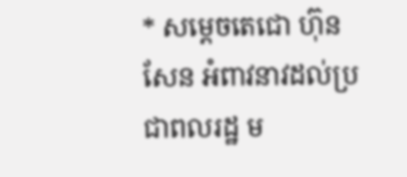* សម្តេចតេជោ ហ៊ុន សែន អំពាវនាវដល់ប្រជាពលរដ្ឋ ម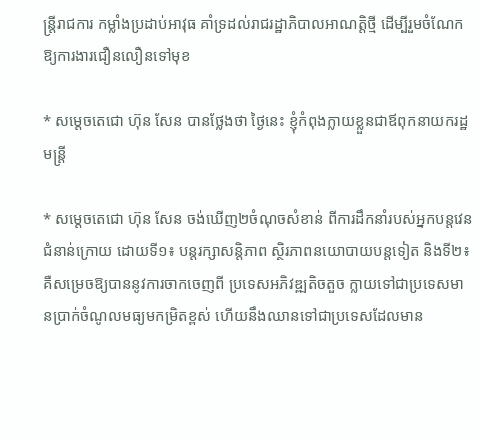ន្រ្តីរាជការ កម្លាំងប្រដាប់អាវុធ គាំទ្រដល់រាជរដ្ឋាភិបាលអាណត្តិថ្មី ដើម្បីរួមចំណែកឱ្យការងារជឿនលឿនទៅមុខ

* សម្តេចតេជោ ហ៊ុន សែន បានថ្លែងថា ថ្ងៃនេះ ខ្ញុំកំពុងក្លាយខ្លួនជាឪពុកនាយករដ្ឋមន្ត្រី

* សម្តេចតេជោ ហ៊ុន សែន ចង់ឃើញ២ចំណុចសំខាន់ ពីការដឹកនាំរបស់អ្នកបន្តវេនជំនាន់ក្រោយ ដោយទី១៖ បន្តរក្សាសន្តិភាព ស្ថិរភាពនយោបាយបន្តទៀត និងទី២៖ គឺសម្រេចឱ្យបាននូវការចាកចេញពី ប្រទេសអភិវឌ្ឍតិចតួច ក្លាយទៅជាប្រទេសមានប្រាក់ចំណូលមធ្យមកម្រិតខ្ពស់ ហើយនឹងឈានទៅជាប្រទេសដែលមាន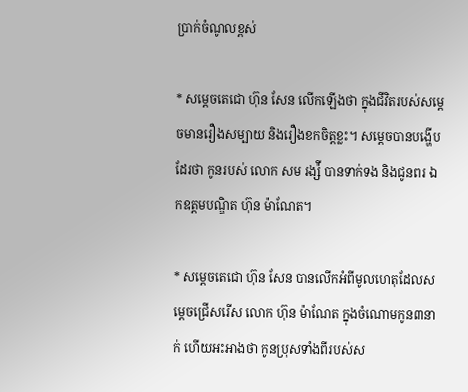ប្រាក់ចំណូលខ្ពស់

* សម្តេចតេជោ ហ៊ុន សែន លើកឡើងថា ក្នុងជីវិតរបស់សម្តេចមានរឿងសម្បាយ និងរឿងខកចិត្តខ្លះ។ សម្តេចបានបង្ហើបដែរថា កូនរបស់ លោក សម រង្ស៉ី បានទាក់ទង និងជូនពរ ឯកឧត្តមបណ្ឌិត ហ៊ុន ម៉ាណែត។

* សម្តេចតេជោ ហ៊ុន សែន បានលើកអំពីមូលហេតុដែលសម្តេចជ្រើសរើស លោក ហ៊ុន ម៉ាណែត ក្នុងចំណោមកូន៣នាក់ ហើយអះអាងថា កូនប្រុសទាំងពីរបស់ស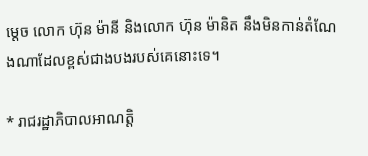ម្តេច លោក ហ៊ុន ម៉ានី និងលោក ហ៊ុន ម៉ានិត នឹងមិនកាន់តំណែងណាដែលខ្ពស់ជាងបងរបស់គេនោះទេ។

* រាជរដ្ឋាភិបាលអាណត្តិ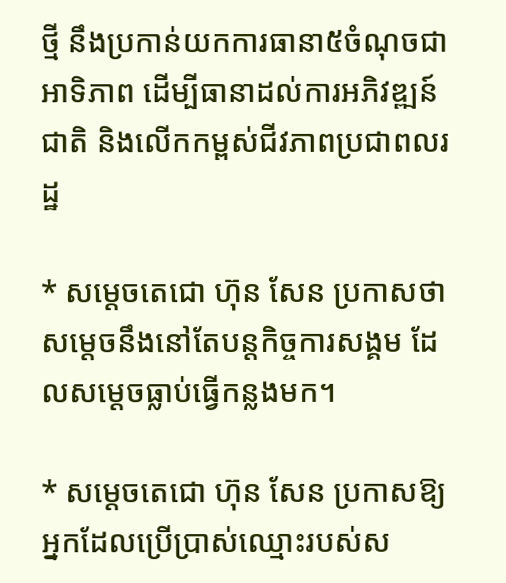ថ្មី នឹងប្រកាន់យកការធានា៥ចំណុចជាអាទិភាព ដើម្បីធានាដល់ការអភិវឌ្ឍន៍ជាតិ និងលើកកម្ពស់ជីវភាពប្រជាពលរដ្ឋ

* សម្តេចតេជោ ហ៊ុន សែន ប្រកាសថា សម្តេចនឹងនៅតែបន្តកិច្ចការសង្គម ដែលសម្តេចធ្លាប់ធ្វើកន្លងមក។

* សម្តេចតេជោ ហ៊ុន សែន ប្រកាសឱ្យអ្នកដែលប្រើប្រាស់ឈ្មោះរបស់ស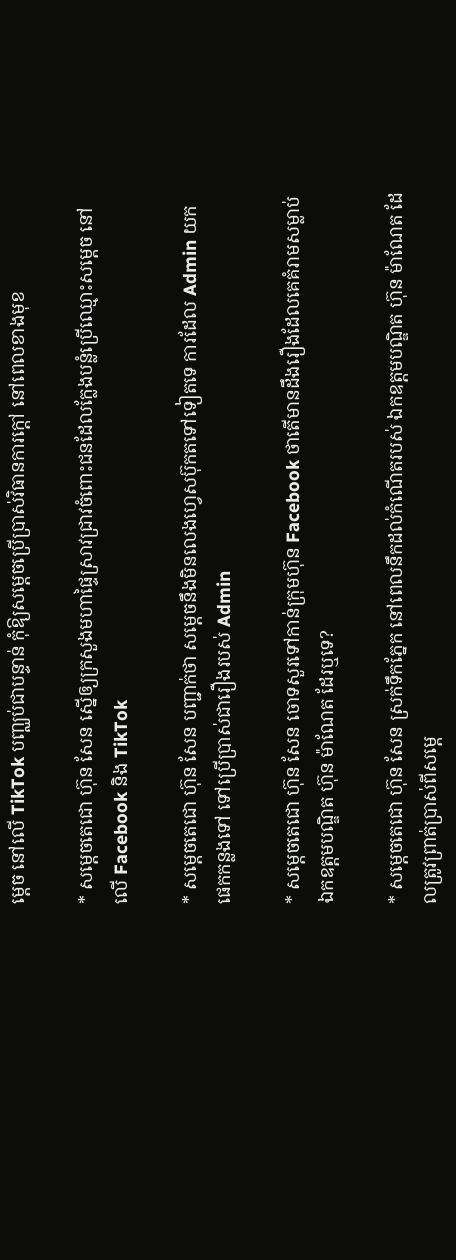ម្តេច នៅលើ TikTok បញ្ឈប់ជាបន្ទាន់ កុំឱ្យសម្តេចប្រើប្រាស់វិធានការក្តៅ នៅពេលខាងមុខ

* សម្តេចតេជោ ហ៊ុន សែន ស្នើឲ្យក្រសួងមហាផ្ទៃស្រាវជ្រាវចំពោះជនដែលក្លែងបន្លំប្រើឈ្មោះសម្តេច នៅលើ Facebook និង TikTok

* សម្តេចតេជោ ហ៊ុន សែន បញ្ជាក់ថា សម្តេចនឹងមិនលេងហ្វេសប៊ុកតទៅទៀតទេ ការដែល Admin យកផេកកន្លងទៅ ទៅប្រើប្រាស់ជារឿងរបស់ Admin

* សម្តេចតេជោ ហ៊ុន សែន ចោទសួរទៅកាន់ក្រុមហ៊ុន Facebook ថាតើមានដឹងរឿងដែលគេគំរាមសម្លាប់ ឯកឧត្តមបណ្ឌិត ហ៊ុន ម៉ាណែត ដែរឬទេ?

* សម្តេចតេជោ ហ៊ុន សែន ស្រក់ទឹកភ្នែក នៅពេលនឹកដល់កំណើតរបស់ ឯកឧត្តមបណ្ឌិត ហ៊ុន ម៉ាណែត ដែលត្រូវព្រាត់ប្រាស់ពីសម្តេ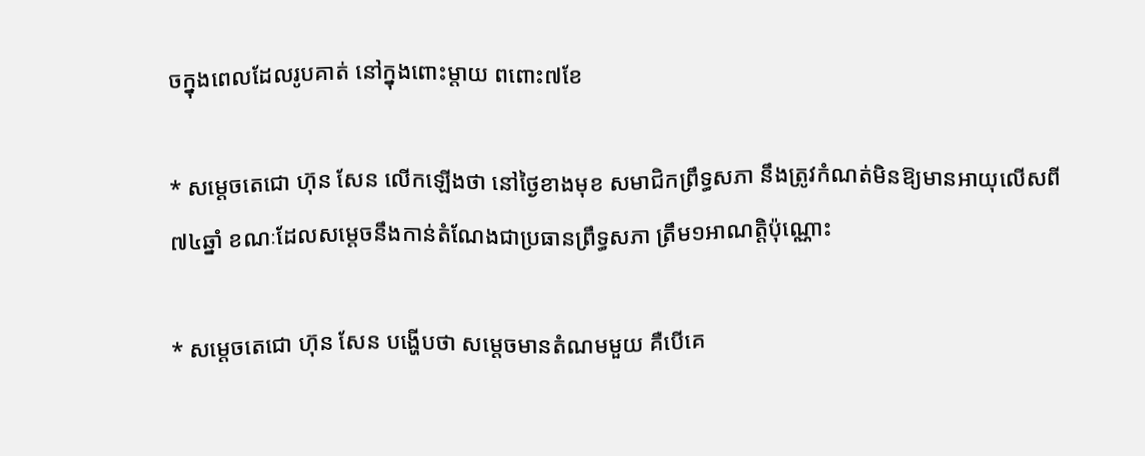ចក្នុងពេលដែលរូបគាត់ នៅក្នុងពោះម្តាយ ពពោះ៧ខែ

* សម្តេចតេជោ ហ៊ុន សែន លើកឡើងថា នៅថ្ងៃខាងមុខ សមាជិកព្រឹទ្ធសភា នឹងត្រូវកំណត់មិនឱ្យមានអាយុលើសពី ៧៤ឆ្នាំ ខណៈដែលសម្តេចនឹងកាន់តំណែងជាប្រធានព្រឹទ្ធសភា ត្រឹម១អាណត្តិប៉ុណ្ណោះ

* សម្តេចតេជោ ហ៊ុន សែន បង្ហើបថា សម្តេចមានតំណមមួយ គឺបើគេ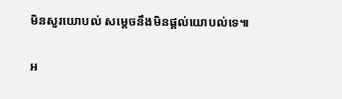មិនសួរយោបល់ សម្តេចនឹងមិនផ្តល់យោបល់ទេ៕

អ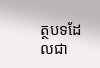ត្ថបទដែលជា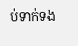ប់ទាក់ទង